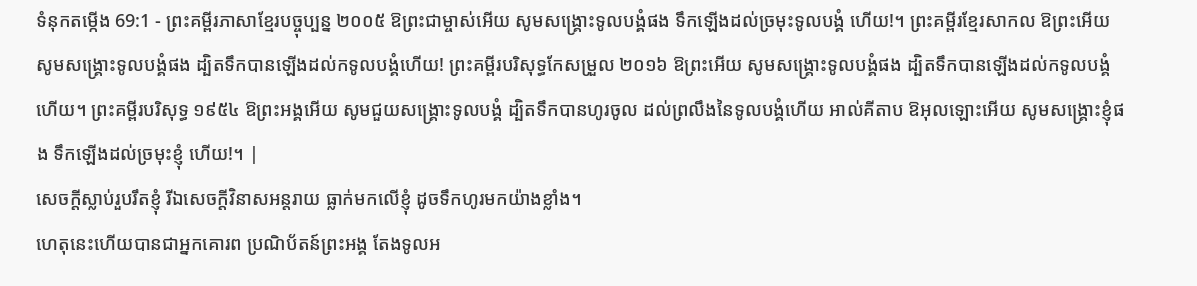ទំនុកតម្កើង 69:1 - ព្រះគម្ពីរភាសាខ្មែរបច្ចុប្បន្ន ២០០៥ ឱព្រះជាម្ចាស់អើយ សូមសង្គ្រោះទូលបង្គំផង ទឹកឡើងដល់ច្រមុះទូលបង្គំ ហើយ!។ ព្រះគម្ពីរខ្មែរសាកល ឱព្រះអើយ សូមសង្គ្រោះទូលបង្គំផង ដ្បិតទឹកបានឡើងដល់កទូលបង្គំហើយ! ព្រះគម្ពីរបរិសុទ្ធកែសម្រួល ២០១៦ ឱព្រះអើយ សូមសង្គ្រោះទូលបង្គំផង ដ្បិតទឹកបានឡើងដល់កទូលបង្គំហើយ។ ព្រះគម្ពីរបរិសុទ្ធ ១៩៥៤ ឱព្រះអង្គអើយ សូមជួយសង្គ្រោះទូលបង្គំ ដ្បិតទឹកបានហូរចូល ដល់ព្រលឹងនៃទូលបង្គំហើយ អាល់គីតាប ឱអុលឡោះអើយ សូមសង្គ្រោះខ្ញុំផង ទឹកឡើងដល់ច្រមុះខ្ញុំ ហើយ!។ |
សេចក្ដីស្លាប់រួបរឹតខ្ញុំ រីឯសេចក្ដីវិនាសអន្តរាយ ធ្លាក់មកលើខ្ញុំ ដូចទឹកហូរមកយ៉ាងខ្លាំង។
ហេតុនេះហើយបានជាអ្នកគោរព ប្រណិប័តន៍ព្រះអង្គ តែងទូលអ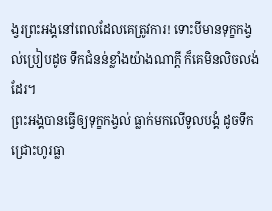ង្វរព្រះអង្គនៅពេលដែលគេត្រូវការ! ទោះបីមានទុក្ខកង្វល់ប្រៀបដូច ទឹកជំនន់ខ្លាំងយ៉ាងណាក្ដី ក៏គេមិនលិចលង់ដែរ។
ព្រះអង្គបានធ្វើឲ្យទុក្ខកង្វល់ ធ្លាក់មកលើទូលបង្គំ ដូចទឹកជ្រោះហូរធ្លា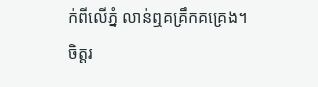ក់ពីលើភ្នំ លាន់ឮគគ្រឹកគគ្រេង។
ចិត្តរ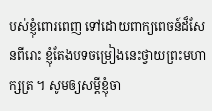បស់ខ្ញុំពោរពេញ ទៅដោយពាក្យពេចន៍ដ៏សែនពីរោះ ខ្ញុំតែងបទចម្រៀងនេះថ្វាយព្រះមហាក្សត្រ ។ សូមឲ្យសម្ដីខ្ញុំចា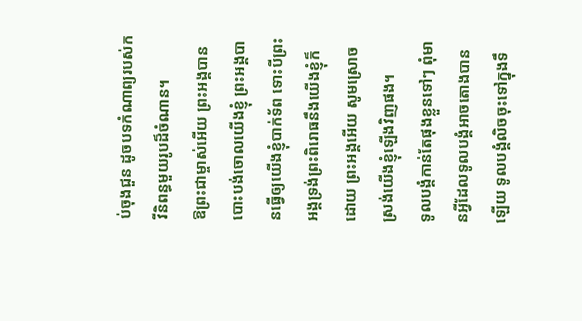ប់ចុងជួន ដូចបទកំណាព្យរបស់កវីនិពន្ធមួយរូបដ៏ចំណាន។
ឱព្រះជាម្ចាស់អើយ ព្រះអង្គបានបោះបង់ចោលយើងខ្ញុំ ព្រះអង្គបានធ្វើឲ្យយើងខ្ញុំបាក់ទ័ព ទោះបីព្រះអង្គទ្រង់ព្រះពិរោធនឹងយើងខ្ញុំក៏ដោយ ព្រះអង្គអើយ សូមស្រោចស្រង់យើងខ្ញុំឡើងវិញផង។
ទូលបង្គំកាន់តែផុងខ្លួនទៅៗ ពុំមានអ្វីដែលទូលបង្គំអាចតោងបានឡើយ ទូលបង្គំលិចចុះទៅក្នុងទឹ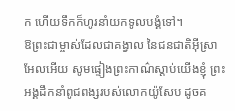ក ហើយទឹកក៏ហូរនាំយកទូលបង្គំទៅ។
ឱព្រះជាម្ចាស់ដែលជាគង្វាល នៃជនជាតិអ៊ីស្រាអែលអើយ សូមផ្ទៀងព្រះកាណ៌ស្ដាប់យើងខ្ញុំ ព្រះអង្គដឹកនាំពូជពង្សរបស់លោកយ៉ូសែប ដូចគ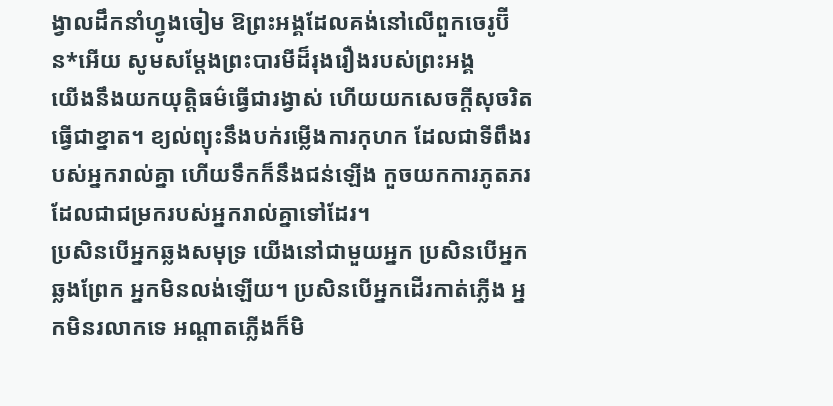ង្វាលដឹកនាំហ្វូងចៀម ឱព្រះអង្គដែលគង់នៅលើពួកចេរូប៊ីន*អើយ សូមសម្តែងព្រះបារមីដ៏រុងរឿងរបស់ព្រះអង្គ
យើងនឹងយកយុត្តិធម៌ធ្វើជារង្វាស់ ហើយយកសេចក្ដីសុចរិតធ្វើជាខ្នាត។ ខ្យល់ព្យុះនឹងបក់រម្លើងការកុហក ដែលជាទីពឹងរបស់អ្នករាល់គ្នា ហើយទឹកក៏នឹងជន់ឡើង កួចយកការភូតភរ ដែលជាជម្រករបស់អ្នករាល់គ្នាទៅដែរ។
ប្រសិនបើអ្នកឆ្លងសមុទ្រ យើងនៅជាមួយអ្នក ប្រសិនបើអ្នកឆ្លងព្រែក អ្នកមិនលង់ឡើយ។ ប្រសិនបើអ្នកដើរកាត់ភ្លើង អ្នកមិនរលាកទេ អណ្ដាតភ្លើងក៏មិ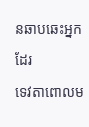នឆាបឆេះអ្នកដែរ
ទេវតាពោលម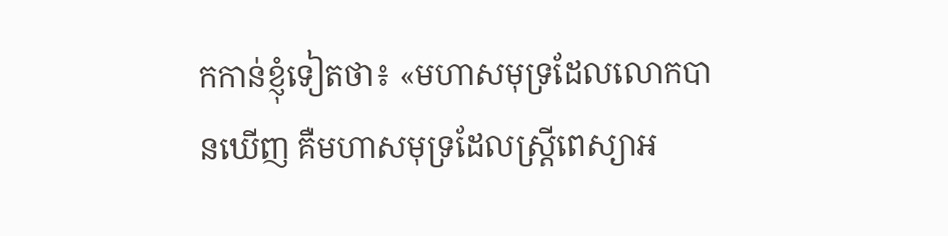កកាន់ខ្ញុំទៀតថា៖ «មហាសមុទ្រដែលលោកបានឃើញ គឺមហាសមុទ្រដែលស្ត្រីពេស្យាអ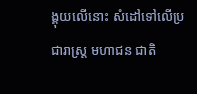ង្គុយលើនោះ សំដៅទៅលើប្រជារាស្ត្រ មហាជន ជាតិ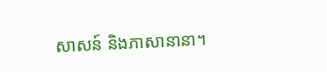សាសន៍ និងភាសានានា។